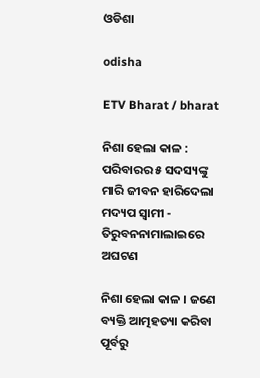ଓଡିଶା

odisha

ETV Bharat / bharat

ନିଶା ହେଲା କାଳ : ପରିବାରର ୫ ସଦସ୍ୟଙ୍କୁ ମାରି ଜୀବନ ହାରିଦେଲା ମଦ୍ୟପ ସ୍ବାମୀ - ତିରୁବନନାମାଲାଇରେ ଅଘଟଣ

ନିଶା ହେଲା କାଳ । ଜଣେ ବ୍ୟକ୍ତି ଆତ୍ମହତ୍ୟା କରିବା ପୂର୍ବରୁ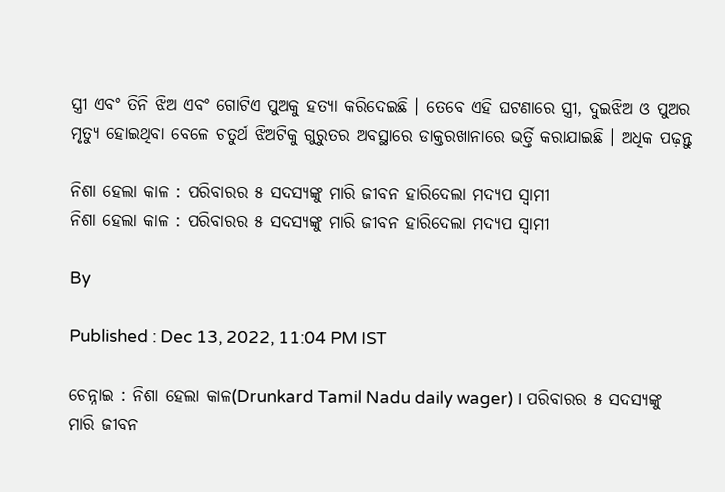ସ୍ତ୍ରୀ ଏବଂ ତିନି ଝିଅ ଏବଂ ଗୋଟିଏ ପୁଅକୁ ହତ୍ୟା କରିଦେଇଛି । ତେବେ ଏହି ଘଟଣାରେ ସ୍ତ୍ରୀ, ଦୁଇଝିଅ ଓ ପୁଅର ମୃତ୍ୟୁ ହୋଇଥିବା ବେଳେ ଚତୁର୍ଥ ଝିଅଟିକୁ ଗୁରୁତର ଅବସ୍ଥାରେ ଡାକ୍ତରଖାନାରେ ଭର୍ତ୍ତି କରାଯାଇଛି । ଅଧିକ ପଢ଼ନ୍ତୁ

ନିଶା ହେଲା କାଳ : ପରିବାରର ୫ ସଦସ୍ୟଙ୍କୁ ମାରି ଜୀବନ ହାରିଦେଲା ମଦ୍ୟପ ସ୍ବାମୀ
ନିଶା ହେଲା କାଳ : ପରିବାରର ୫ ସଦସ୍ୟଙ୍କୁ ମାରି ଜୀବନ ହାରିଦେଲା ମଦ୍ୟପ ସ୍ବାମୀ

By

Published : Dec 13, 2022, 11:04 PM IST

ଚେନ୍ନାଇ : ନିଶା ହେଲା କାଳ(Drunkard Tamil Nadu daily wager) । ପରିବାରର ୫ ସଦସ୍ୟଙ୍କୁ ମାରି ଜୀବନ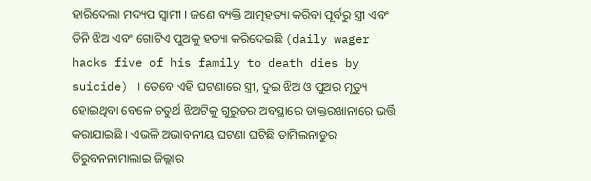ହାରିଦେଲା ମଦ୍ୟପ ସ୍ବାମୀ । ଜଣେ ବ୍ୟକ୍ତି ଆତ୍ମହତ୍ୟା କରିବା ପୂର୍ବରୁ ସ୍ତ୍ରୀ ଏବଂ ତିନି ଝିଅ ଏବଂ ଗୋଟିଏ ପୁଅକୁ ହତ୍ୟା କରିଦେଇଛି (daily wager hacks five of his family to death dies by suicide) । ତେବେ ଏହି ଘଟଣାରେ ସ୍ତ୍ରୀ, ଦୁଇ ଝିଅ ଓ ପୁଅର ମୃତ୍ୟୁ ହୋଇଥିବା ବେଳେ ଚତୁର୍ଥ ଝିଅଟିକୁ ଗୁରୁତର ଅବସ୍ଥାରେ ଡାକ୍ତରଖାନାରେ ଭର୍ତ୍ତି କରାଯାଇଛି । ଏଭଳି ଅଭାବନୀୟ ଘଟଣା ଘଟିଛି ତାମିଲନାଡୁର ତିରୁବନନାମାଲାଇ ଜିଲ୍ଲାର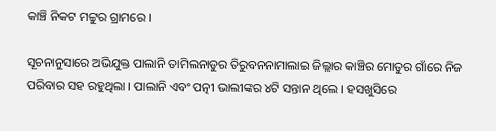କାଞ୍ଚି ନିକଟ ମଟ୍ଟୁର ଗ୍ରାମରେ ।

ସୂଚନାନୁସାରେ ଅଭିଯୁକ୍ତ ପାଲାନି ତାମିଲନାଡୁର ତିରୁବନନାମାଲାଇ ଜିଲ୍ଲାର କାଞ୍ଚିର ମୋତୁର ଗାଁରେ ନିଜ ପରିବାର ସହ ରହୁଥିଲା । ପାଲାନି ଏବଂ ପତ୍ନୀ ଭାଲୀଙ୍କର ୪ଟି ସନ୍ତାନ ଥିଲେ । ହସଖୁସିରେ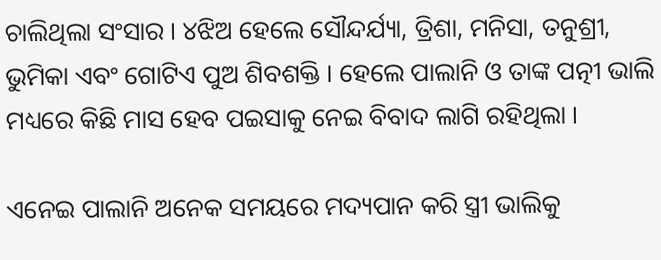ଚାଲିଥିଲା ସଂସାର । ୪ଝିଅ ହେଲେ ସୌନ୍ଦର୍ଯ୍ୟା, ତ୍ରିଶା, ମନିସା, ତନୁଶ୍ରୀ, ଭୁମିକା ଏବଂ ଗୋଟିଏ ପୁଅ ଶିବଶକ୍ତି । ହେଲେ ପାଲାନି ଓ ତାଙ୍କ ପତ୍ନୀ ଭାଲି ମଧ୍ୟରେ କିଛି ମାସ ହେବ ପଇସାକୁ ନେଇ ବିବାଦ ଲାଗି ରହିଥିଲା ।

ଏନେଇ ପାଲାନି ଅନେକ ସମୟରେ ମଦ୍ୟପାନ କରି ସ୍ତ୍ରୀ ଭାଲିକୁ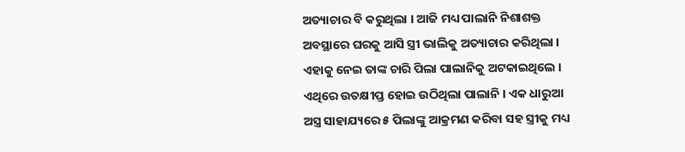ଅତ୍ୟାଚାର ବି କରୁଥିଲା । ଆଜି ମଧ୍ୟ ପାଲାନି ନିଶାଶକ୍ତ ଅବସ୍ଥାରେ ଘରକୁ ଆସି ସ୍ତ୍ରୀ ଭାଲିକୁ ଅତ୍ୟାଚାର କରିଥିଲା । ଏହାକୁ ନେଇ ତାଙ୍କ ଚାରି ପିଲା ପାଲାନିକୁ ଅଟକାଇଥିଲେ । ଏଥିରେ ଉତକ୍ଷୀପ୍ତ ହୋଇ ଉଠିଥିଲା ପାଲାନି । ଏକ ଧାରୁଆ ଅସ୍ତ୍ର ସାହାଯ୍ୟରେ ୫ ପିଲାଙ୍କୁ ଆକ୍ରମଣ କରିବା ସହ ସ୍ତ୍ରୀକୁ ମଧ୍ୟ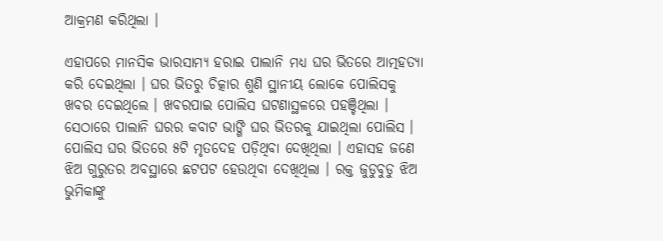ଆକ୍ରମଣ କରିଥିଲା ।

ଏହାପରେ ମାନସିକ ଭାରସାମ୍ୟ ହରାଇ ପାଲାନି ମଧ୍ୟ ଘର ଭିତରେ ଆତ୍ମହତ୍ୟା କରି ଦେଇଥିଲା । ଘର ଭିତରୁ ଚିତ୍କାର ଶୁଣି ସ୍ଥାନୀୟ ଲୋକେ ପୋଲିସକୁ ଖବର ଦେଇଥିଲେ । ଖବରପାଇ ପୋଲିସ ଘଟଣାସ୍ଥଳରେ ପହଞ୍ଚିଥିଲା । ସେଠାରେ ପାଲାନି ଘରର କବାଟ ଭାଙ୍ଗି ଘର ଭିତରକୁ ଯାଇଥିଲା ପୋଲିସ । ପୋଲିସ ଘର ଭିତରେ ୫ଟି ମୃତଦେହ ପଡ଼ିଥିବା ଦେଖିଥିଲା । ଏହାସହ ଜଣେ ଝିଅ ଗୁରୁତର ଅବସ୍ଥାରେ ଛଟପଟ ହେଉଥିବା ଦେଖିଥିଲା । ରକ୍ତ ଜୁଡୁବୁଡୁ ଝିଅ ଭୁମିକାଙ୍କୁ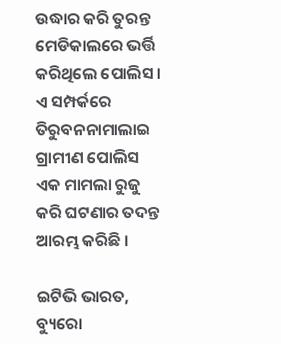ଉଦ୍ଧାର କରି ତୁରନ୍ତ ମେଡିକାଲରେ ଭର୍ତ୍ତି କରିଥିଲେ ପୋଲିସ । ଏ ସମ୍ପର୍କରେ ତିରୁବନନାମାଲାଇ ଗ୍ରାମୀଣ ପୋଲିସ ଏକ ମାମଲା ରୁଜୁ କରି ଘଟଣାର ତଦନ୍ତ ଆରମ୍ଭ କରିଛି ।

ଇଟିଭି ଭାରତ, ବ୍ୟୁରୋ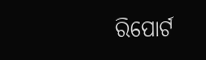ରିପୋର୍ଟ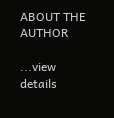ABOUT THE AUTHOR

...view details